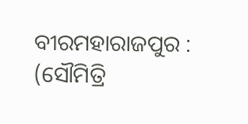ବୀରମହାରାଜପୁର : (ସୌମିତ୍ରି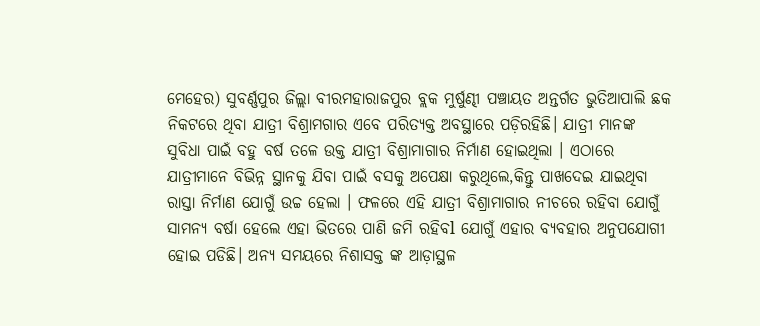ମେହେର) ସୁବର୍ଣ୍ଣପୁର ଜିଲ୍ଲା ବୀରମହାରାଜପୁର ବ୍ଲକ ମୁର୍ଷୁଣ୍ଢୀ ପଞ୍ଚାୟତ ଅନ୍ତର୍ଗତ ଭୁତିଆପାଲି ଛକ ନିକଟରେ ଥିବା ଯାତ୍ରୀ ବିଶ୍ରାମଗାର ଏବେ ପରିତ୍ୟକ୍ତ ଅବସ୍ଥାରେ ପଡ଼ିରହିଛି। ଯାତ୍ରୀ ମାନଙ୍କ ସୁବିଧା ପାଇଁ ବହୁ ବର୍ଷ ତଳେ ଉକ୍ତ ଯାତ୍ରୀ ବିଶ୍ରାମାଗାର ନିର୍ମାଣ ହୋଇଥିଲା । ଏଠାରେ ଯାତ୍ରୀମାନେ ବିଭିନ୍ନ ସ୍ଥାନକୁ ଯିବା ପାଇଁ ବସକୁ ଅପେକ୍ଷା କରୁଥିଲେ,କିନ୍ତୁ ପାଖଦେଇ ଯାଇଥିବା ରାସ୍ତା ନିର୍ମାଣ ଯୋଗୁଁ ଉଚ୍ଚ ହେଲା । ଫଳରେ ଏହି ଯାତ୍ରୀ ବିଶ୍ରାମାଗାର ନୀଚରେ ରହିବା ଯୋଗୁଁ ସାମନ୍ୟ ବର୍ଷା ହେଲେ ଏହା ଭିତରେ ପାଣି ଜମି ରହିବl ଯୋଗୁଁ ଏହାର ବ୍ୟବହାର ଅନୁପଯୋଗୀ ହୋଇ ପଡିଛି। ଅନ୍ୟ ସମୟରେ ନିଶାସକ୍ତ ଙ୍କ ଆଡ଼ାସ୍ଥଳ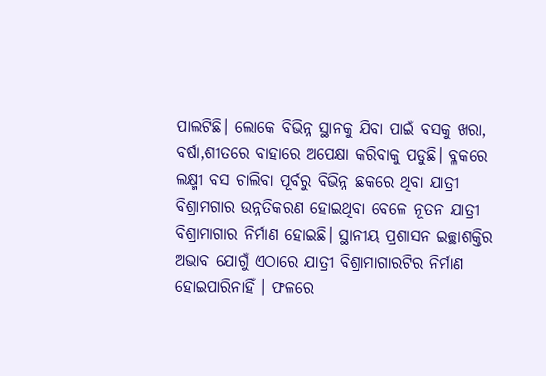ପାଲଟିଛି। ଲୋକେ ବିଭିନ୍ନ ସ୍ଥାନକୁ ଯିବା ପାଇଁ ବସକୁ ଖରା, ବର୍ଷା,ଶୀତରେ ବାହାରେ ଅପେକ୍ଷା କରିବାକୁ ପଡୁଛି। ବ୍ଳକରେ ଲକ୍ଷ୍ମୀ ବସ ଚାଲିବା ପୂର୍ବରୁ ବିଭିନ୍ନ ଛକରେ ଥିବା ଯାତ୍ରୀ ବିଶ୍ରାମଗାର ଉନ୍ନତିକରଣ ହୋଇଥିବା ବେଳେ ନୂତନ ଯାତ୍ରୀ ବିଶ୍ରାମାଗାର ନିର୍ମାଣ ହୋଇଛି। ସ୍ଥାନୀୟ ପ୍ରଶାସନ ଇଚ୍ଛାଶକ୍ତିର ଅଭାବ ଯୋଗୁଁ ଏଠାରେ ଯାତ୍ରୀ ବିଶ୍ରାମାଗାରଟିର ନିର୍ମାଣ ହୋଇପାରିନାହିଁ । ଫଳରେ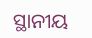ସ୍ଥାନୀୟ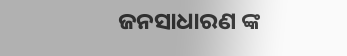ଜନସାଧାରଣ ଙ୍କ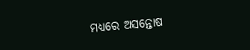ମଧ୍ୟରେ ଅସନ୍ତୋଷ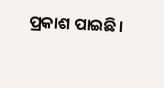ପ୍ରକାଶ ପାଇଛି।